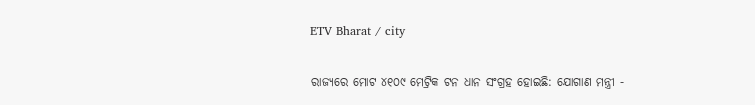ETV Bharat / city

ରାଜ୍ୟରେ ମୋଟ ୪୧୦୯ ମେଟ୍ରିକ ଟନ ଧାନ ସଂଗ୍ରହ ହୋଇଛି: ଯୋଗାଣ ମନ୍ତ୍ରୀ -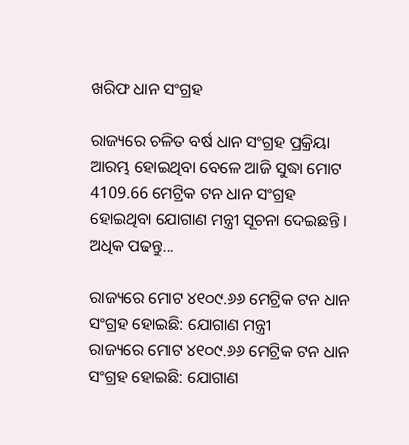ଖରିଫ ଧାନ ସଂଗ୍ରହ

ରାଜ୍ୟରେ ଚଳିତ ବର୍ଷ ଧାନ ସଂଗ୍ରହ ପ୍ରକ୍ରିୟା ଆରମ୍ଭ ହୋଇଥିବା ବେଳେ ଆଜି ସୁଦ୍ଧା ମୋଟ 4109.66 ମେଟ୍ରିକ ଟନ ଧାନ ସଂଗ୍ରହ ହୋଇଥିବା ଯୋଗାଣ ମନ୍ତ୍ରୀ ସୂଚନା ଦେଇଛନ୍ତି । ଅଧିକ ପଢନ୍ତୁ...

ରାଜ୍ୟରେ ମୋଟ ୪୧୦୯.୬୬ ମେଟ୍ରିକ ଟନ ଧାନ ସଂଗ୍ରହ ହୋଇଛି: ଯୋଗାଣ ମନ୍ତ୍ରୀ
ରାଜ୍ୟରେ ମୋଟ ୪୧୦୯.୬୬ ମେଟ୍ରିକ ଟନ ଧାନ ସଂଗ୍ରହ ହୋଇଛି: ଯୋଗାଣ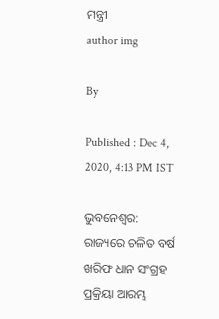ମନ୍ତ୍ରୀ
author img

By

Published : Dec 4, 2020, 4:13 PM IST

ଭୁବନେଶ୍ବର: ରାଜ୍ୟରେ ଚଳିତ ବର୍ଷ ଖରିଫ ଧାନ ସଂଗ୍ରହ ପ୍ରକ୍ରିୟା ଆରମ୍ଭ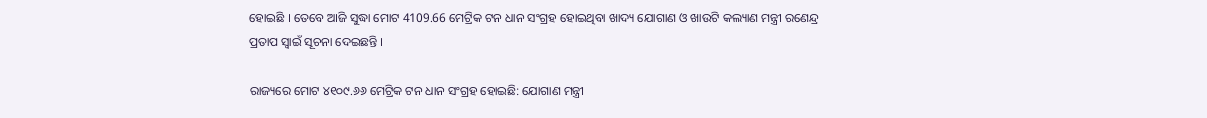ହୋଇଛି । ତେବେ ଆଜି ସୁଦ୍ଧା ମୋଟ 4109.66 ମେଟ୍ରିକ ଟନ ଧାନ ସଂଗ୍ରହ ହୋଇଥିବା ଖାଦ୍ୟ ଯୋଗାଣ ଓ ଖାଉଟି କଲ୍ୟାଣ ମନ୍ତ୍ରୀ ରଣେନ୍ଦ୍ର ପ୍ରତାପ ସ୍ବାଇଁ ସୂଚନା ଦେଇଛନ୍ତି ।

ରାଜ୍ୟରେ ମୋଟ ୪୧୦୯.୬୬ ମେଟ୍ରିକ ଟନ ଧାନ ସଂଗ୍ରହ ହୋଇଛି: ଯୋଗାଣ ମନ୍ତ୍ରୀ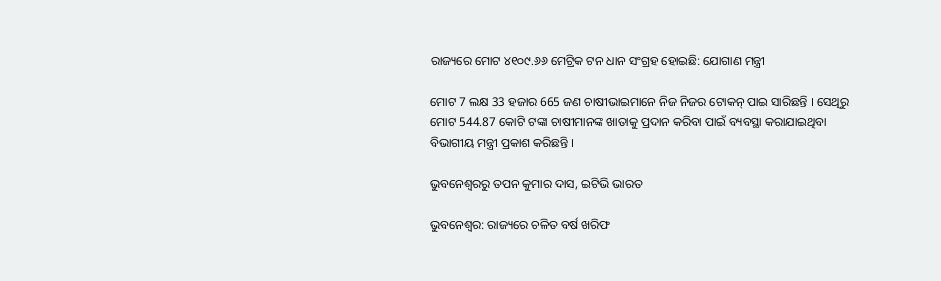ରାଜ୍ୟରେ ମୋଟ ୪୧୦୯.୬୬ ମେଟ୍ରିକ ଟନ ଧାନ ସଂଗ୍ରହ ହୋଇଛି: ଯୋଗାଣ ମନ୍ତ୍ରୀ

ମୋଟ 7 ଲକ୍ଷ 33 ହଜାର 665 ଜଣ ଚାଷୀଭାଇମାନେ ନିଜ ନିଜର ଟୋକନ୍ ପାଇ ସାରିଛନ୍ତି । ସେଥିରୁ ମୋଟ 544.87 କୋଟି ଟଙ୍କା ଚାଷୀମାନଙ୍କ ଖାତାକୁ ପ୍ରଦାନ କରିବା ପାଇଁ ବ୍ୟବସ୍ଥା କରାଯାଇଥିବା ବିଭାଗୀୟ ମନ୍ତ୍ରୀ ପ୍ରକାଶ କରିଛନ୍ତି ।

ଭୁବନେଶ୍ବରରୁ ତପନ କୁମାର ଦାସ, ଇଟିଭି ଭାରତ

ଭୁବନେଶ୍ବର: ରାଜ୍ୟରେ ଚଳିତ ବର୍ଷ ଖରିଫ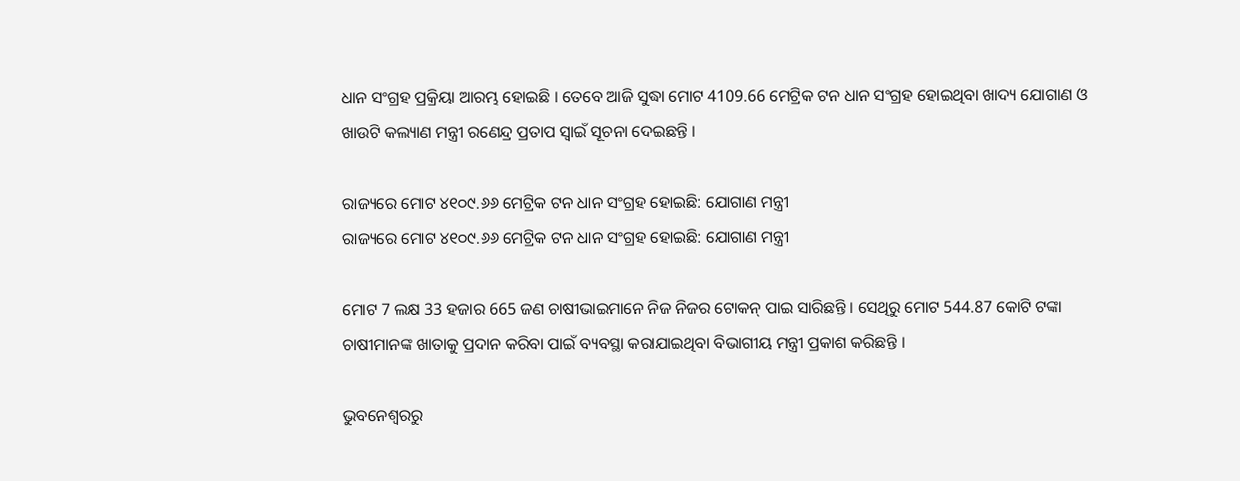ଧାନ ସଂଗ୍ରହ ପ୍ରକ୍ରିୟା ଆରମ୍ଭ ହୋଇଛି । ତେବେ ଆଜି ସୁଦ୍ଧା ମୋଟ 4109.66 ମେଟ୍ରିକ ଟନ ଧାନ ସଂଗ୍ରହ ହୋଇଥିବା ଖାଦ୍ୟ ଯୋଗାଣ ଓ ଖାଉଟି କଲ୍ୟାଣ ମନ୍ତ୍ରୀ ରଣେନ୍ଦ୍ର ପ୍ରତାପ ସ୍ବାଇଁ ସୂଚନା ଦେଇଛନ୍ତି ।

ରାଜ୍ୟରେ ମୋଟ ୪୧୦୯.୬୬ ମେଟ୍ରିକ ଟନ ଧାନ ସଂଗ୍ରହ ହୋଇଛି: ଯୋଗାଣ ମନ୍ତ୍ରୀ
ରାଜ୍ୟରେ ମୋଟ ୪୧୦୯.୬୬ ମେଟ୍ରିକ ଟନ ଧାନ ସଂଗ୍ରହ ହୋଇଛି: ଯୋଗାଣ ମନ୍ତ୍ରୀ

ମୋଟ 7 ଲକ୍ଷ 33 ହଜାର 665 ଜଣ ଚାଷୀଭାଇମାନେ ନିଜ ନିଜର ଟୋକନ୍ ପାଇ ସାରିଛନ୍ତି । ସେଥିରୁ ମୋଟ 544.87 କୋଟି ଟଙ୍କା ଚାଷୀମାନଙ୍କ ଖାତାକୁ ପ୍ରଦାନ କରିବା ପାଇଁ ବ୍ୟବସ୍ଥା କରାଯାଇଥିବା ବିଭାଗୀୟ ମନ୍ତ୍ରୀ ପ୍ରକାଶ କରିଛନ୍ତି ।

ଭୁବନେଶ୍ବରରୁ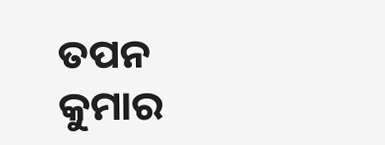ତପନ କୁମାର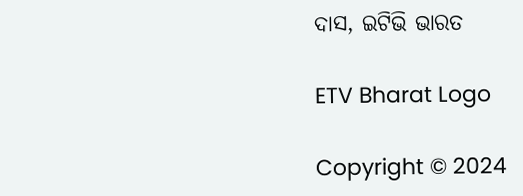ଦାସ, ଇଟିଭି ଭାରତ

ETV Bharat Logo

Copyright © 2024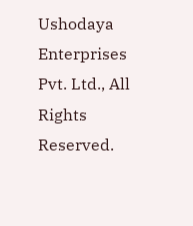Ushodaya Enterprises Pvt. Ltd., All Rights Reserved.